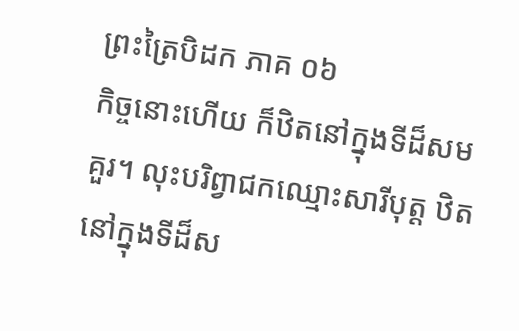ព្រះត្រៃបិដក ភាគ ០៦
កិច្ចនោះហើយ ក៏ឋិតនៅក្នុងទីដ៏សមគួរ។ លុះបរិព្វាជកឈ្មោះសារីបុត្ត ឋិតនៅក្នុងទីដ៏ស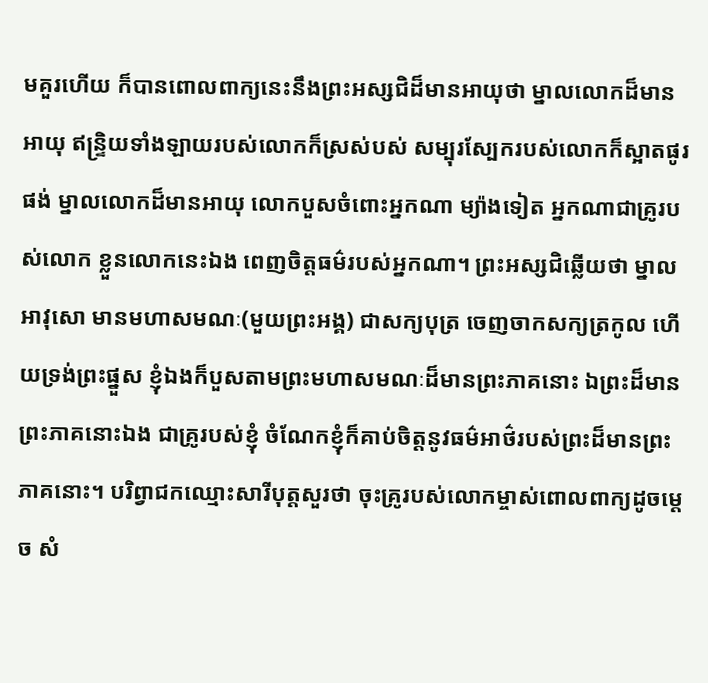មគួរហើយ ក៏បានពោលពាក្យនេះនឹងព្រះអស្សជិដ៏មានអាយុថា ម្នាលលោកដ៏មានអាយុ ឥន្ទ្រិយទាំងឡាយរបស់លោកក៏ស្រស់បស់ សម្បុរស្បែករបស់លោកក៏ស្អាតផូរផង់ ម្នាលលោកដ៏មានអាយុ លោកបួសចំពោះអ្នកណា ម្យ៉ាងទៀត អ្នកណាជាគ្រូរបស់លោក ខ្លួនលោកនេះឯង ពេញចិត្តធម៌របស់អ្នកណា។ ព្រះអស្សជិឆ្លើយថា ម្នាលអាវុសោ មានមហាសមណៈ(មួយព្រះអង្គ) ជាសក្យបុត្រ ចេញចាកសក្យត្រកូល ហើយទ្រង់ព្រះផ្នួស ខ្ញុំឯងក៏បួសតាមព្រះមហាសមណៈដ៏មានព្រះភាគនោះ ឯព្រះដ៏មានព្រះភាគនោះឯង ជាគ្រូរបស់ខ្ញុំ ចំណែកខ្ញុំក៏គាប់ចិត្តនូវធម៌អាថ៌របស់ព្រះដ៏មានព្រះភាគនោះ។ បរិព្វាជកឈ្មោះសារីបុត្តសួរថា ចុះគ្រូរបស់លោកម្ចាស់ពោលពាក្យដូចម្តេច សំ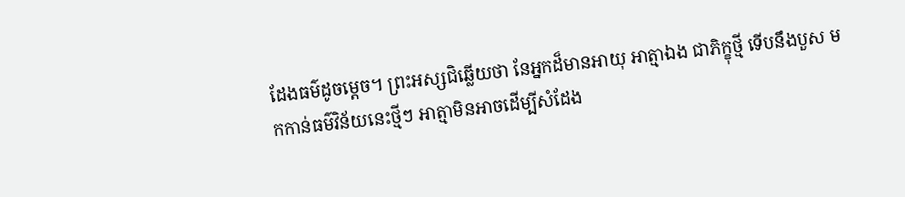ដែងធម៌ដូចម្តេច។ ព្រះអស្សជិឆ្លើយថា នែអ្នកដ៏មានអាយុ អាត្មាឯង ជាភិក្ខុថ្មី ទើបនឹងបួស មកកាន់ធម៌វិន័យនេះថ្មីៗ អាត្មាមិនអាចដើម្បីសំដែង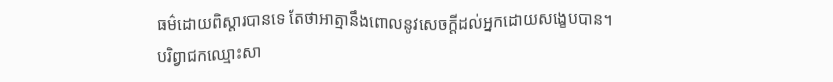ធម៌ដោយពិស្តារបានទេ តែថាអាត្មានឹងពោលនូវសេចក្តីដល់អ្នកដោយសង្ខេបបាន។
បរិព្វាជកឈ្មោះសា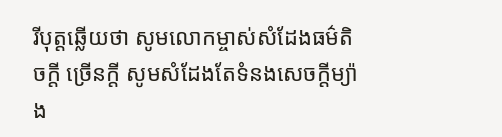រីបុត្តឆ្លើយថា សូមលោកម្ចាស់សំដែងធម៌តិចក្តី ច្រើនក្តី សូមសំដែងតែទំនងសេចក្តីម្យ៉ាង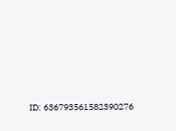ID: 636793561582390276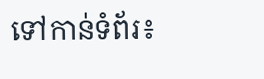ទៅកាន់ទំព័រ៖